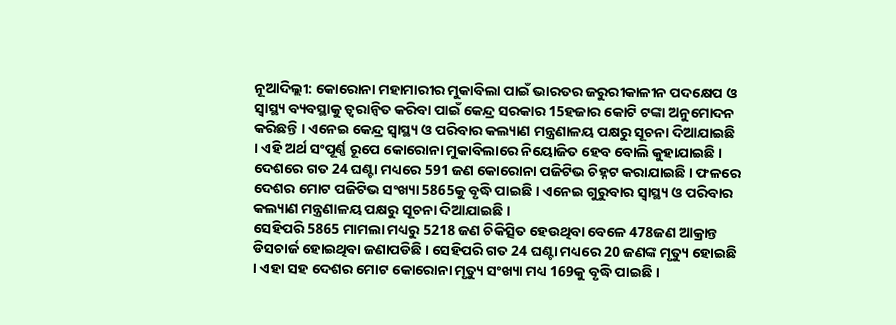ନୂଆଦିଲ୍ଲୀ: କୋରୋନା ମହାମାରୀର ମୁକାବିଲା ପାଇଁ ଭାରତର ଜରୁରୀକାଳୀନ ପଦକ୍ଷେପ ଓ ସ୍ବାସ୍ଥ୍ୟ ବ୍ୟବସ୍ଥାକୁ ତ୍ବରାନ୍ବିତ କରିବା ପାଇଁ କେନ୍ଦ୍ର ସରକାର 15ହଜାର କୋଟି ଟଙ୍କା ଅନୁମୋଦନ କରିଛନ୍ତି । ଏନେଇ କେନ୍ଦ୍ର ସ୍ବାସ୍ଥ୍ୟ ଓ ପରିବାର କଲ୍ୟାଣ ମନ୍ତ୍ରଣାଳୟ ପକ୍ଷରୁ ସୂଚନା ଦିଆଯାଇଛି । ଏହି ଅର୍ଥ ସଂପୂର୍ଣ୍ଣ ରୂପେ କୋରୋନା ମୁକାବିଲାରେ ନିୟୋଜିତ ହେବ ବୋଲି କୁହାଯାଇଛି ।
ଦେଶରେ ଗତ 24 ଘଣ୍ଟା ମଧ୍ୟରେ 591 ଜଣ କୋରୋନା ପଜିଟିଭ ଚିହ୍ନଟ କରାଯାଇଛି । ଫଳରେ ଦେଶର ମୋଟ ପଜିଟିଭ ସଂଖ୍ୟା 5865କୁ ବୃଦ୍ଧି ପାଇଛି । ଏନେଇ ଗୁରୁବାର ସ୍ବାସ୍ଥ୍ୟ ଓ ପରିବାର କଲ୍ୟାଣ ମନ୍ତ୍ରଣାଳୟ ପକ୍ଷରୁ ସୂଚନା ଦିଆଯାଇଛି ।
ସେହିପରି 5865 ମାମଲା ମଧ୍ୟରୁ 5218 ଜଣ ଚିକିତ୍ସିତ ହେଉଥିବା ବେଳେ 478ଜଣ ଆକ୍ରାନ୍ତ ଡିସଚାର୍ଜ ହୋଇଥିବା ଜଣାପଡିଛି । ସେହିପରି ଗତ 24 ଘଣ୍ଟା ମଧ୍ୟରେ 20 ଜଣଙ୍କ ମୃତ୍ୟୁ ହୋଇଛି । ଏହା ସହ ଦେଶର ମୋଟ କୋରୋନା ମୃତ୍ୟୁ ସଂଖ୍ୟା ମଧ୍ୟ 169କୁ ବୃଦ୍ଧି ପାଇଛି ।